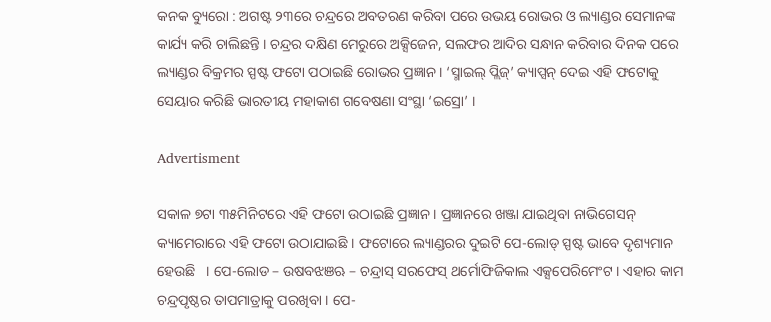କନକ ବ୍ୟୁରୋ : ଅଗଷ୍ଟ ୨୩ରେ ଚନ୍ଦ୍ରରେ ଅବତରଣ କରିବା ପରେ ଉଭୟ ରୋଭର ଓ ଲ୍ୟାଣ୍ଡର ସେମାନଙ୍କ କାର୍ଯ୍ୟ କରି ଚାଲିଛନ୍ତି । ଚନ୍ଦ୍ରର ଦକ୍ଷିଣ ମେରୁରେ ଅକ୍ସିଜେନ, ସଲଫର ଆଦିର ସନ୍ଧାନ କରିବାର ଦିନକ ପରେ ଲ୍ୟାଣ୍ଡର ବିକ୍ରମର ସ୍ପଷ୍ଟ ଫଟୋ ପଠାଇଛି ରୋଭର ପ୍ରଜ୍ଞାନ । ‘ସ୍ମାଇଲ୍ ପ୍ଲିଜ୍’ କ୍ୟାପ୍ସନ୍ ଦେଇ ଏହି ଫଟୋକୁ ସେୟାର କରିଛି ଭାରତୀୟ ମହାକାଶ ଗବେଷଣା ସଂସ୍ଥା ‘ଇସ୍ରୋ’ ।

Advertisment

ସକାଳ ୭ଟା ୩୫ମିନିଟରେ ଏହି ଫଟୋ ଉଠାଇଛି ପ୍ରଜ୍ଞାନ । ପ୍ରଜ୍ଞାନରେ ଖଞ୍ଜା ଯାଇଥିବା ନାଭିଗେସନ୍ କ୍ୟାମେରାରେ ଏହି ଫଟୋ ଉଠାଯାଇଛି । ଫଟୋରେ ଲ୍ୟାଣ୍ଡରର ଦୁଇଟି ପେ-ଲୋଡ୍ ସ୍ପଷ୍ଟ ଭାବେ ଦୃଶ୍ୟମାନ ହେଉଛି   । ପେ-ଲୋଡ – ଉଷବଝଞଋ – ଚନ୍ଦ୍ରାସ୍ ସରଫେସ୍ ଥର୍ମୋଫିଜିକାଲ ଏକ୍ସପେରିମେଂଟ । ଏହାର କାମ ଚନ୍ଦ୍ରପୃଷ୍ଠର ତାପମାତ୍ରାକୁ ପରଖିବା । ପେ-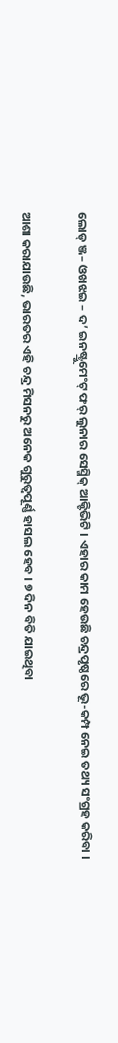ଲୋଡ୍ ଞ୍ଜ– ଓଖଝଇ – ଦ’ ଇନଷ୍ଟ୍ରୁମେଂଟ୍ ଫର୍ ଲୁନାର ସେସ୍ମିକ୍ ଆକ୍ଟିଭିଟି । ଏହାର କାମ ହେଉଛି ଚନ୍ଦ୍ରପୃଷ୍ଠରେ ଭୂ-କମ୍ପ ନେଇ ତଥ୍ୟ ସଂଗ୍ରହ କରିବା ।

ଆଶା କରାଯାଉଛି, ଭାରତର ଏହି ଚନ୍ଦ୍ର ମିସନରୁ ଅନେକ ଗୁରୁତ୍ୱପୂର୍ଣ୍ଣ ହାସଲ ହେବ । ୭ ଦିନ ବିତି ଯାଇଥିବା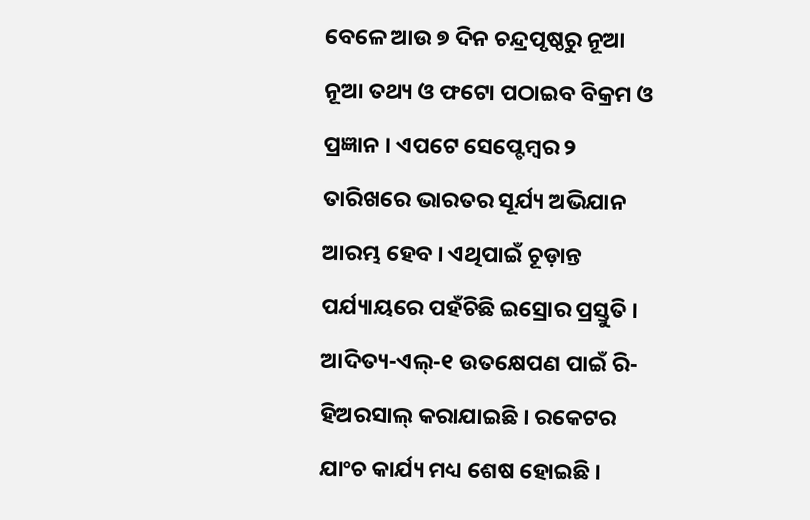ବେଳେ ଆଉ ୭ ଦିନ ଚନ୍ଦ୍ରପୃଷ୍ଠରୁ ନୂଆ ନୂଆ ତଥ୍ୟ ଓ ଫଟୋ ପଠାଇବ ବିକ୍ରମ ଓ ପ୍ରଜ୍ଞାନ । ଏପଟେ ସେପ୍ଟେମ୍ବର ୨ ତାରିଖରେ ଭାରତର ସୂର୍ଯ୍ୟ ଅଭିଯାନ ଆରମ୍ଭ ହେବ । ଏଥିପାଇଁ ଚୂଡ଼ାନ୍ତ ପର୍ଯ୍ୟାୟରେ ପହଁଚିଛି ଇସ୍ରୋର ପ୍ରସ୍ତୁତି । ଆଦିତ୍ୟ-ଏଲ୍-୧ ଉତକ୍ଷେପଣ ପାଇଁ ରି-ହିଅରସାଲ୍ କରାଯାଇଛି । ରକେଟର ଯାଂଚ କାର୍ଯ୍ୟ ମଧ୍ୟ ଶେଷ ହୋଇଛି ।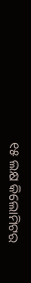୧୫ ଲକ୍ଷ କିଲୋମିଟର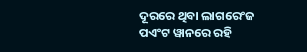ଦୂରରେ ଥିବା ଲାଗରେଂଜ ପଏଂଟ ୱାନରେ ରହି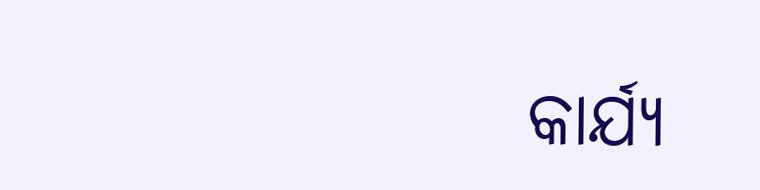କାର୍ଯ୍ୟ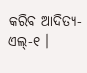କରିବ ଆଦିତ୍ୟ-ଏଲ୍-୧ ।